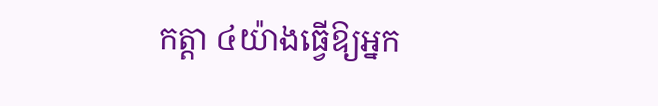កត្តា ៤យ៉ាងធ្វើឱ្យអ្នក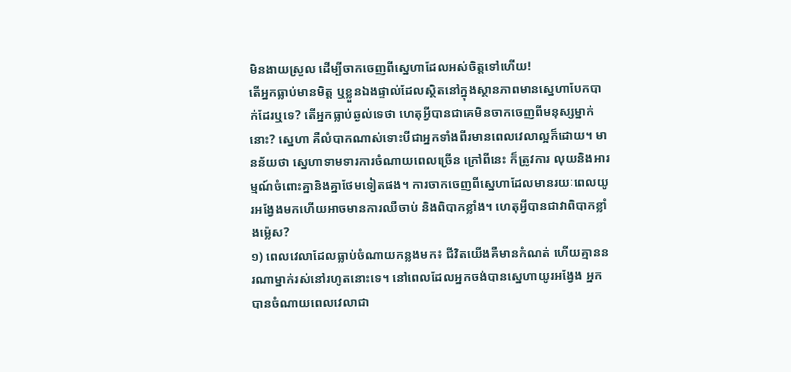មិនងាយស្រួល ដើម្បីចាកចេញពីស្នេហាដែលអស់ចិត្តទៅហើយ!
តើអ្នកធ្លាប់មានមិត្ត ឬខ្លួនឯងផ្ទាល់ដែលស្ថិតនៅក្នុងស្ថានភាពមានស្នេហាបែកបាក់ដែរឬទេ? តើអ្នកធ្លាប់ឆ្ងល់ទេថា ហេតុអ្វីបានជាគេមិនចាកចេញពីមនុស្សម្នាក់នោះ? ស្នេហា គឺលំបាកណាស់ទោះបីជាអ្នកទាំងពីរមានពេលវេលាល្អក៏ដោយ។ មានន័យថា ស្នេហាទាមទារការចំណាយពេលច្រើន ក្រៅពីនេះ ក៏ត្រូវការ លុយនិងអារម្មណ៍ចំពោះគ្នានិងគ្នាថែមទៀតផង។ ការចាកចេញពីស្នេហាដែលមានរយៈពេលយូរអង្វែងមកហើយអាចមានការឈឺចាប់ និងពិបាកខ្លាំង។ ហេតុអ្វីបានជាវាពិបាកខ្លាំងម្ល៉េស?
១) ពេលវេលាដែលធ្លាប់ចំណាយកន្លងមក៖ ជីវិតយើងគឺមានកំណត់ ហើយគ្មាននរណាម្នាក់រស់នៅរហូតនោះទេ។ នៅពេលដែលអ្នកចង់បានស្នេហាយូរអង្វែង អ្នកបានចំណាយពេលវេលាជា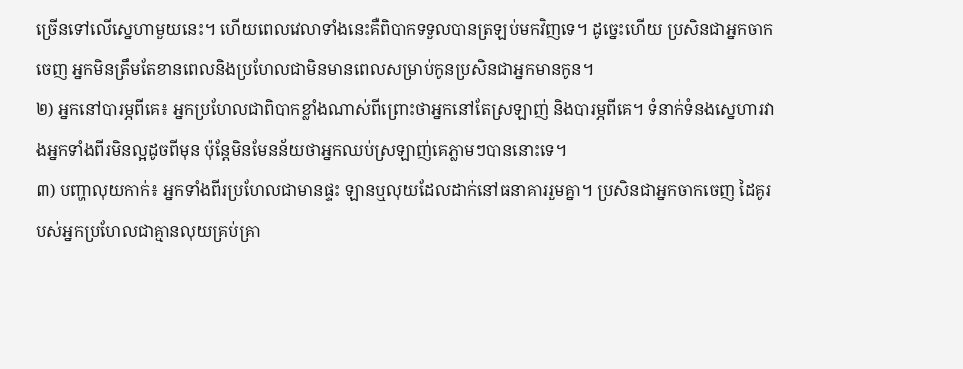ច្រើនទៅលើស្នេហាមួយនេះ។ ហើយពេលវេលាទាំងនេះគឺពិបាកទទួលបានត្រឡប់មកវិញទេ។ ដូច្នេះហើយ ប្រសិនជាអ្នកចាកចេញ អ្នកមិនត្រឹមតែខានពេលនិងប្រហែលជាមិនមានពេលសម្រាប់កូនប្រសិនជាអ្នកមានកូន។
២) អ្នកនៅបារម្ភពីគេ៖ អ្នកប្រហែលជាពិបាកខ្លាំងណាស់ពីព្រោះថាអ្នកនៅតែស្រឡាញ់ និងបារម្ភពីគេ។ ទំនាក់ទំនងស្នេហារវាងអ្នកទាំងពីរមិនល្អដូចពីមុន ប៉ុន្តែមិនមែនន័យថាអ្នកឈប់ស្រឡាញ់គេភ្លាមៗបាននោះទេ។
៣) បញ្ហាលុយកាក់៖ អ្នកទាំងពីរប្រហែលជាមានផ្ទះ ឡានឬលុយដែលដាក់នៅធនាគាររួមគ្នា។ ប្រសិនជាអ្នកចាកចេញ ដៃគូរបស់អ្នកប្រហែលជាគ្មានលុយគ្រប់គ្រា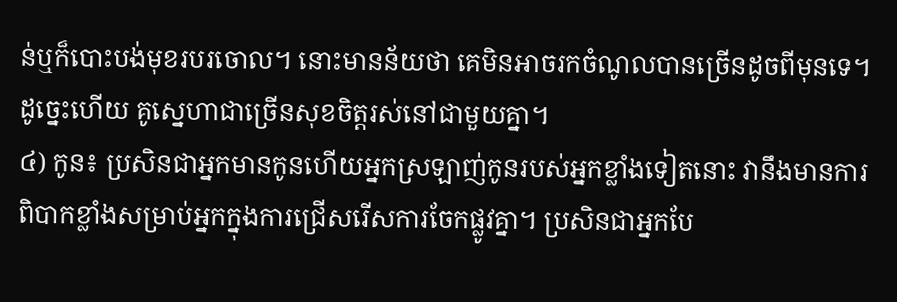ន់ឬក៏បោះបង់មុខរបរចោល។ នោះមានន័យថា គេមិនអាចរកចំណូលបានច្រើនដូចពីមុនទេ។ ដូច្នេះហើយ គូស្នេហាជាច្រើនសុខចិត្តរស់នៅជាមួយគ្នា។
៤) កូន៖ ប្រសិនជាអ្នកមានកូនហើយអ្នកស្រឡាញ់កូនរបស់អ្នកខ្លាំងទៀតនោះ វានឹងមានការពិបាកខ្លាំងសម្រាប់អ្នកក្នុងការជ្រើសរើសការចែកផ្លូវគ្នា។ ប្រសិនជាអ្នកបែ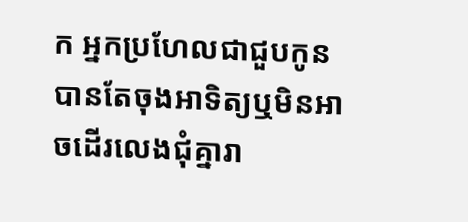ក អ្នកប្រហែលជាជួបកូនបានតែចុងអាទិត្យឬមិនអាចដើរលេងជុំគ្នារា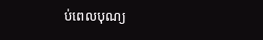ប់ពេលបុណ្យ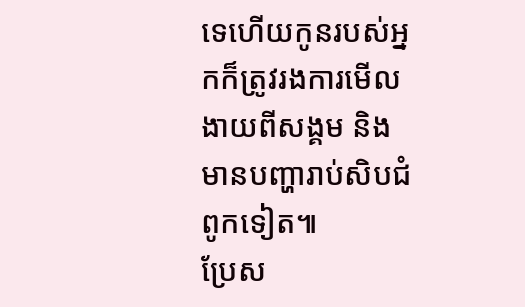ទេហើយកូនរបស់អ្នកក៏ត្រូវរងការមើលងាយពីសង្គម និងមានបញ្ហារាប់សិបជំពូកទៀត៕
ប្រែស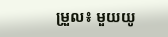ម្រួល៖ មួយយូ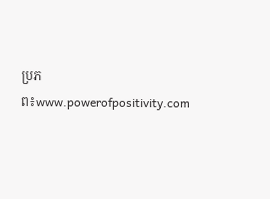ប្រភព៖www.powerofpositivity.com